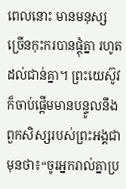ពេលនោះ មានមនុស្សច្រើនកុះករបានផ្ដុំគ្នា រហូតដល់ជាន់គ្នា។ ព្រះយេស៊ូវក៏ចាប់ផ្ដើមមានបន្ទូលនឹងពួកសិស្សរបស់ព្រះអង្គជាមុនថា៖“ចូរអ្នករាល់គ្នាប្រ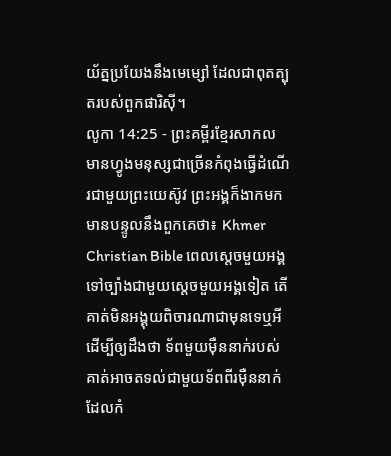យ័ត្នប្រយែងនឹងមេម្សៅ ដែលជាពុតត្បុតរបស់ពួកផារិស៊ី។
លូកា 14:25 - ព្រះគម្ពីរខ្មែរសាកល មានហ្វូងមនុស្សជាច្រើនកំពុងធ្វើដំណើរជាមួយព្រះយេស៊ូវ ព្រះអង្គក៏ងាកមកមានបន្ទូលនឹងពួកគេថា៖ Khmer Christian Bible ពេលស្ដេចមួយអង្គទៅច្បាំងជាមួយស្ដេចមួយអង្គទៀត តើគាត់មិនអង្គុយពិចារណាជាមុនទេឬអី ដើម្បីឲ្យដឹងថា ទ័ពមួយម៉ឺននាក់របស់គាត់អាចតទល់ជាមួយទ័ពពីរម៉ឺននាក់ដែលកំ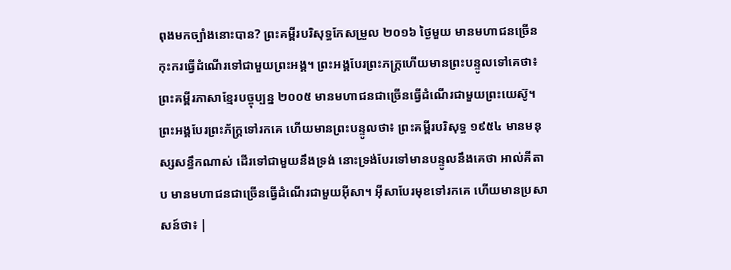ពុងមកច្បាំងនោះបាន? ព្រះគម្ពីរបរិសុទ្ធកែសម្រួល ២០១៦ ថ្ងៃមួយ មានមហាជនច្រើនកុះករធ្វើដំណើរទៅជាមួយព្រះអង្គ។ ព្រះអង្គបែរព្រះភក្ត្រហើយមានព្រះបន្ទូលទៅគេថា៖ ព្រះគម្ពីរភាសាខ្មែរបច្ចុប្បន្ន ២០០៥ មានមហាជនជាច្រើនធ្វើដំណើរជាមួយព្រះយេស៊ូ។ ព្រះអង្គបែរព្រះភ័ក្ត្រទៅរកគេ ហើយមានព្រះបន្ទូលថា៖ ព្រះគម្ពីរបរិសុទ្ធ ១៩៥៤ មានមនុស្សសន្ធឹកណាស់ ដើរទៅជាមួយនឹងទ្រង់ នោះទ្រង់បែរទៅមានបន្ទូលនឹងគេថា អាល់គីតាប មានមហាជនជាច្រើនធ្វើដំណើរជាមួយអ៊ីសា។ អ៊ីសាបែរមុខទៅរកគេ ហើយមានប្រសាសន៍ថា៖ |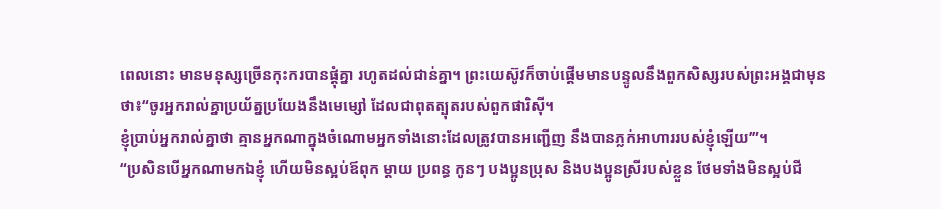ពេលនោះ មានមនុស្សច្រើនកុះករបានផ្ដុំគ្នា រហូតដល់ជាន់គ្នា។ ព្រះយេស៊ូវក៏ចាប់ផ្ដើមមានបន្ទូលនឹងពួកសិស្សរបស់ព្រះអង្គជាមុនថា៖“ចូរអ្នករាល់គ្នាប្រយ័ត្នប្រយែងនឹងមេម្សៅ ដែលជាពុតត្បុតរបស់ពួកផារិស៊ី។
ខ្ញុំប្រាប់អ្នករាល់គ្នាថា គ្មានអ្នកណាក្នុងចំណោមអ្នកទាំងនោះដែលត្រូវបានអញ្ជើញ នឹងបានភ្លក់អាហាររបស់ខ្ញុំឡើយ’”។
“ប្រសិនបើអ្នកណាមកឯខ្ញុំ ហើយមិនស្អប់ឪពុក ម្ដាយ ប្រពន្ធ កូនៗ បងប្អូនប្រុស និងបងប្អូនស្រីរបស់ខ្លួន ថែមទាំងមិនស្អប់ជី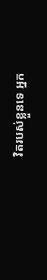វិតរបស់ខ្លួនទេ អ្នក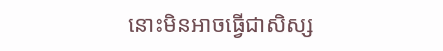នោះមិនអាចធ្វើជាសិស្ស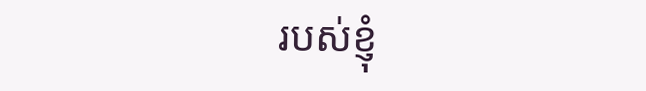របស់ខ្ញុំ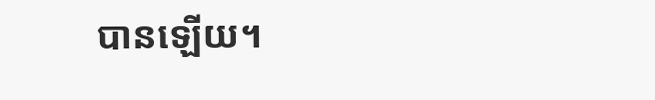បានឡើយ។